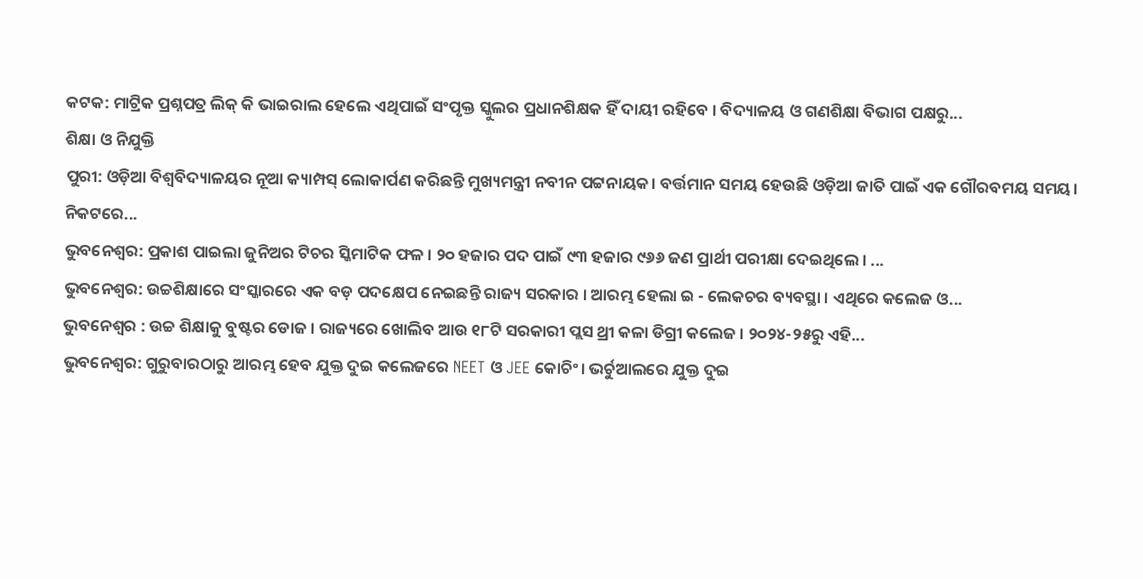କଟକ: ମାଟ୍ରିକ ପ୍ରଶ୍ନପତ୍ର ଲିକ୍ କି ଭାଇରାଲ ହେଲେ ଏଥିପାଇଁ ସଂପୃକ୍ତ ସ୍କୁଲର ପ୍ରଧାନଶିକ୍ଷକ ହିଁ ଦାୟୀ ରହିବେ । ବିଦ୍ୟାଳୟ ଓ ଗଣଶିକ୍ଷା ବିଭାଗ ପକ୍ଷରୁ...
ଶିକ୍ଷା ଓ ନିଯୁକ୍ତି
ପୁରୀ: ଓଡ଼ିଆ ବିଶ୍ୱବିଦ୍ୟାଳୟର ନୂଆ କ୍ୟାମ୍ପସ୍ ଲୋକାର୍ପଣ କରିଛନ୍ତି ମୁଖ୍ୟମନ୍ତ୍ରୀ ନବୀନ ପଟ୍ଟନାୟକ। ବର୍ତ୍ତମାନ ସମୟ ହେଉଛି ଓଡ଼ିଆ ଜାତି ପାଇଁ ଏକ ଗୌରବମୟ ସମୟ। ନିକଟରେ...
ଭୁବନେଶ୍ବର: ପ୍ରକାଶ ପାଇଲା ଜୁନିଅର ଟିଚର ସ୍କିମାଟିକ ଫଳ । ୨୦ ହଜାର ପଦ ପାଇଁ ୯୩ ହଜାର ୯୬୬ ଜଣ ପ୍ରାର୍ଥୀ ପରୀକ୍ଷା ଦେଇଥିଲେ । ...
ଭୁବନେଶ୍ବର: ଉଚ୍ଚଶିକ୍ଷାରେ ସଂସ୍କାରରେ ଏକ ବଡ଼ ପଦକ୍ଷେପ ନେଇଛନ୍ତି ରାଜ୍ୟ ସରକାର । ଆରମ୍ଭ ହେଲା ଇ - ଲେକଚର ବ୍ୟବସ୍ଥା । ଏଥିରେ କଲେଜ ଓ...
ଭୁବନେଶ୍ୱର : ଉଚ୍ଚ ଶିକ୍ଷାକୁ ବୁଷ୍ଟର ଡୋଜ । ରାଜ୍ୟରେ ଖୋଲିବ ଆଉ ୧୮ଟି ସରକାରୀ ପ୍ଲସ ଥ୍ରୀ କଳା ଡିଗ୍ରୀ କଲେଜ । ୨୦୨୪-୨୫ରୁ ଏହି...
ଭୁବନେଶ୍ବର: ଗୁରୁବାରଠାରୁ ଆରମ୍ଭ ହେବ ଯୁକ୍ତ ଦୁଇ କଲେଜରେ NEET ଓ JEE କୋଚିଂ। ଭର୍ଚୁଆଲରେ ଯୁକ୍ତ ଦୁଇ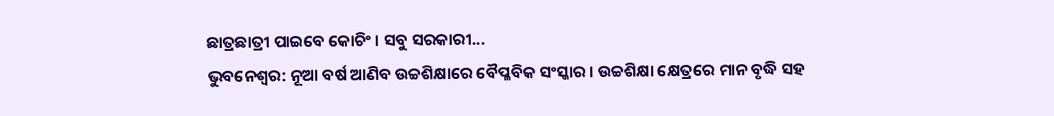ଛାତ୍ରଛାତ୍ରୀ ପାଇବେ କୋଚିଂ । ସବୁ ସରକାରୀ...
ଭୁବନେଶ୍ବର: ନୂଆ ବର୍ଷ ଆଣିବ ଉଚ୍ଚଶିକ୍ଷାରେ ବୈପ୍ଳବିକ ସଂସ୍କାର । ଉଚ୍ଚଶିକ୍ଷା କ୍ଷେତ୍ରରେ ମାନ ବୃଦ୍ଧି ସହ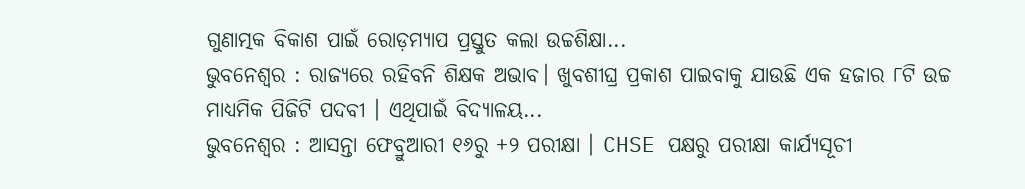ଗୁଣାତ୍ମକ ବିକାଶ ପାଇଁ ରୋଡ଼ମ୍ୟାପ ପ୍ରସ୍ତୁତ କଲା ଉଚ୍ଚଶିକ୍ଷା...
ଭୁବନେଶ୍ୱର : ରାଜ୍ୟରେ ରହିବନି ଶିକ୍ଷକ ଅଭାବ। ଖୁବଶୀଘ୍ର ପ୍ରକାଶ ପାଇବାକୁ ଯାଉଛି ଏକ ହଜାର ୮ଟି ଉଚ୍ଚ ମାଧ୍ୟମିକ ପିଜିଟି ପଦବୀ । ଏଥିପାଇଁ ବିଦ୍ୟାଳୟ...
ଭୁବନେଶ୍ୱର : ଆସନ୍ତା ଫେବ୍ରୁଆରୀ ୧୬ରୁ +୨ ପରୀକ୍ଷା । CHSE ପକ୍ଷରୁ ପରୀକ୍ଷା କାର୍ଯ୍ୟସୂଚୀ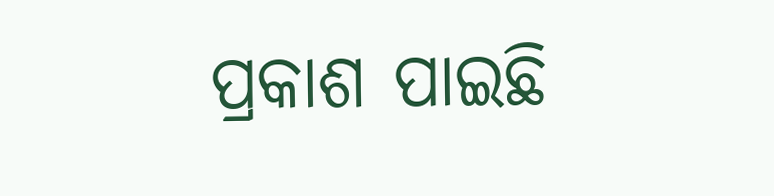ପ୍ରକାଶ ପାଇଛି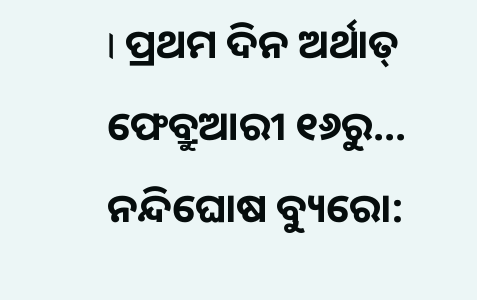। ପ୍ରଥମ ଦିନ ଅର୍ଥାତ୍ ଫେବ୍ରୁଆରୀ ୧୬ରୁ...
ନନ୍ଦିଘୋଷ ବ୍ୟୁରୋ: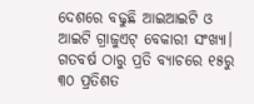ଦେଶରେ ବଢୁଛି ଆଇଆଇଟି ଓ ଆଇଟି ଗ୍ରାଜୁଏଟ୍ ବେକାରୀ ସଂଖ୍ୟା। ଗତବର୍ଷ ଠାରୁ ପ୍ରତି ବ୍ୟାଚରେ ୧୫ରୁ ୩୦ ପ୍ରତିଶତ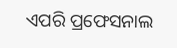ଏପରି ପ୍ରଫେସନାଲ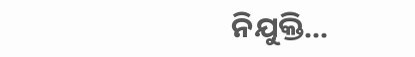ନିଯୁକ୍ତି...